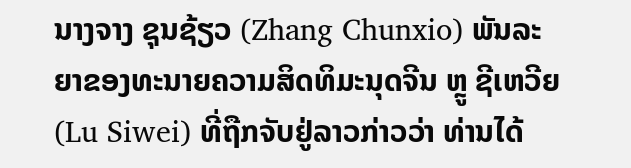ນາງຈາງ ຊຸນຊ້ຽວ (Zhang Chunxio) ພັນລະຍາຂອງທະນາຍຄວາມສິດທິມະນຸດຈີນ ຫຼູ ຊີເຫວີຍ (Lu Siwei) ທີ່ຖືກຈັບຢູ່ລາວກ່າວວ່າ ທ່ານໄດ້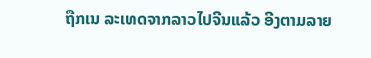ຖືກເນ ລະເທດຈາກລາວໄປຈີນແລ້ວ ອີງຕາມລາຍ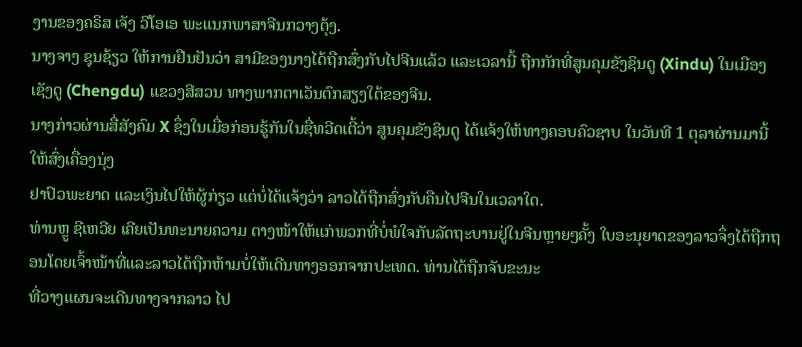ງານຂອງຄຣິສ ເຈັງ ວີໂອເອ ພະແນກພາສາຈີນກວາງຕຸ້ງ.
ນາງຈາງ ຊຸນຊ້ຽວ ໃຫ້ການຢືນຢັນວ່າ ສາມີຂອງນາງໄດ້ຖືກສົ່ງກັບໄປຈີນແລ້ວ ແລະເວລານີ້ ຖືກກັກທີ່ສູນຄຸມຂັງຊິນດູ (Xindu) ໃນເມືອງເຊັງດູ (Chengdu) ແຂວງສີສວນ ທາງພາກຕາເວັນຕົກສຽງໃຕ້ຂອງຈີນ.
ນາງກ່າວຜ່ານສື່ສັງຄົມ X ຊຶ່ງໃນເມື່ອກ່ອນຮູ້ກັນໃນຊື່ທວີດເຕີ້ວ່າ ສູນຄຸມຂັງຊິນດູ ໄດ້ແຈ້ງໃຫ້ທາງຄອບຄົວຊາບ ໃນວັນທີ 1 ຕຸລາຜ່ານມານີ້ ໃຫ້ສົ່ງເຄື່ອງນຸ່ງ
ຢາປົວພະຍາດ ແລະເງິນໄປໃຫ້ຜູ້ກ່ຽວ ແຕ່ບໍ່ໄດ້ແຈ້ງວ່າ ລາວໄດ້ຖືກສົ່ງກັບຄືນໄປຈີນໃນເວລາໃດ.
ທ່ານຫຼູ ຊີເຫວີຍ ເຄີຍເປັນທະນາຍຄວາມ ຕາງໜ້າໃຫ້ແກ່ພວກທີ່ບໍ່ພໍໃຈກັບລັດຖະບານຢູ່ໃນຈີນຫຼາຍໆຄັ້ງ ໃບອະນຸຍາດຂອງລາວຈຶ່ງໄດ້ຖືກຖອນໂດຍເຈົ້າໜ້າທີ່ແລະລາວໄດ້ຖືກຫ້າມບໍ່ໃຫ້ເດີນທາງອອກຈາກປະເທດ. ທ່ານໄດ້ຖືກຈັບຂະນະ
ທີ່ວາງແຜນຈະເດີນທາງຈາກລາວ ໄປ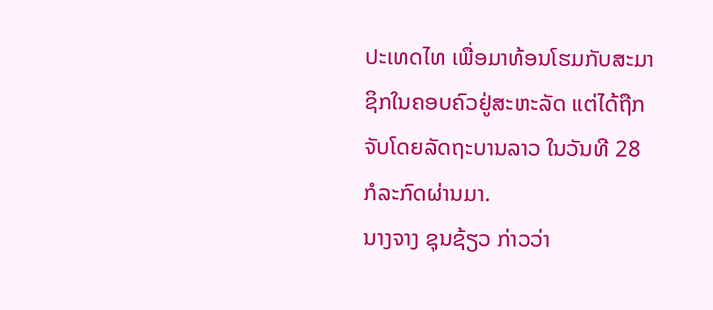ປະເທດໄທ ເພື່ອມາທ້ອນໂຮມກັບສະມາຊິກໃນຄອບຄົວຢູ່ສະຫະລັດ ແຕ່ໄດ້ຖືກຈັບໂດຍລັດຖະບານລາວ ໃນວັນທີ 28 ກໍລະກົດຜ່ານມາ.
ນາງຈາງ ຊຸນຊ້ຽວ ກ່າວວ່າ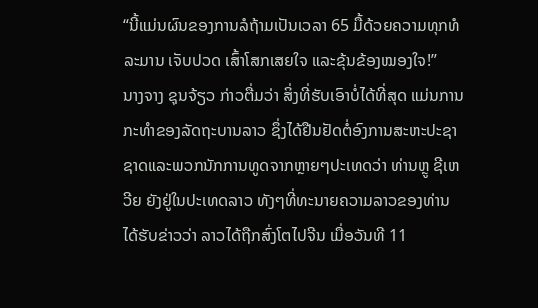“ນີ້ແມ່ນຜົນຂອງການລໍຖ້າມເປັນເວລາ 65 ມື້ດ້ວຍຄວາມທຸກທໍລະມານ ເຈັບປວດ ເສົ້າໂສກເສຍໃຈ ແລະຂຸ້ນຂ້ອງໝອງໃຈ!”
ນາງຈາງ ຊຸນຈ້ຽວ ກ່າວຕື່ມວ່າ ສິ່ງທີ່ຮັບເອົາບໍ່ໄດ້ທີ່ສຸດ ແມ່ນການກະທຳຂອງລັດຖະບານລາວ ຊຶ່ງໄດ້ຢືນຢັດຕໍ່ອົງການສະຫະປະຊາຊາດແລະພວກນັກການທູດຈາກຫຼາຍໆປະເທດວ່າ ທ່ານຫຼູ ຊີເຫວີຍ ຍັງຢູ່ໃນປະເທດລາວ ທັງໆທີ່ທະນາຍຄວາມລາວຂອງທ່ານ ໄດ້ຮັບຂ່າວວ່າ ລາວໄດ້ຖືກສົ່ງໂຕໄປຈີນ ເມື່ອວັນທີ 11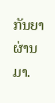ກັນຍາຜ່ານມາ.